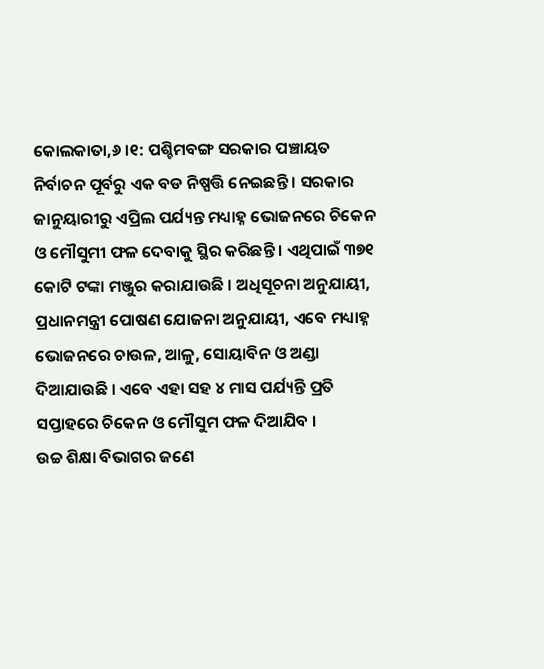କୋଲକାତା,୬ ।୧: ପଶ୍ଚିମବଙ୍ଗ ସରକାର ପଞ୍ଚାୟତ ନିର୍ବାଚନ ପୂର୍ବରୁ ଏକ ବଡ ନିଷ୍ପତ୍ତି ନେଇଛନ୍ତି । ସରକାର ଜାନୁୟାରୀରୁ ଏପ୍ରିଲ ପର୍ଯ୍ୟନ୍ତ ମଧ୍ୟାହ୍ନ ଭୋଜନରେ ଚିକେନ ଓ ମୌସୁମୀ ଫଳ ଦେବାକୁ ସ୍ଥିର କରିଛନ୍ତି । ଏଥିପାଇଁ ୩୭୧ କୋଟି ଟଙ୍କା ମଞ୍ଜୁର କରାଯାଉଛି । ଅଧିସୂଚନା ଅନୁଯାୟୀ, ପ୍ରଧାନମନ୍ତ୍ରୀ ପୋଷଣ ଯୋଜନା ଅନୁଯାୟୀ, ଏବେ ମଧ୍ୟାହ୍ନ ଭୋଜନରେ ଚାଉଳ, ଆଳୁ, ସୋୟାବିନ ଓ ଅଣ୍ଡା ଦିଆଯାଉଛି । ଏବେ ଏହା ସହ ୪ ମାସ ପର୍ଯ୍ୟନ୍ତି ପ୍ରତି ସପ୍ତାହରେ ଚିକେନ ଓ ମୌସୁମ ଫଳ ଦିଆଯିବ ।
ଉଚ୍ଚ ଶିକ୍ଷା ବିଭାଗର ଜଣେ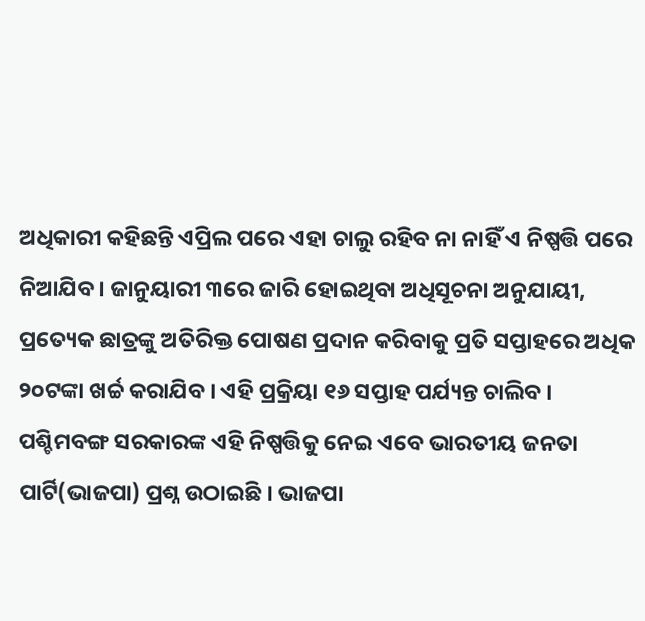ଅଧିକାରୀ କହିଛନ୍ତି ଏପ୍ରିଲ ପରେ ଏହା ଚାଲୁ ରହିବ ନା ନାହିଁ ଏ ନିଷ୍ପତ୍ତି ପରେ ନିଆଯିବ । ଜାନୁୟାରୀ ୩ରେ ଜାରି ହୋଇଥିବା ଅଧିସୂଚନା ଅନୁଯାୟୀ, ପ୍ରତ୍ୟେକ ଛାତ୍ରଙ୍କୁ ଅତିରିକ୍ତ ପୋଷଣ ପ୍ରଦାନ କରିବାକୁ ପ୍ରତି ସପ୍ତାହରେ ଅଧିକ ୨୦ଟଙ୍କା ଖର୍ଚ୍ଚ କରାଯିବ । ଏହି ପ୍ରକ୍ରିୟା ୧୬ ସପ୍ତାହ ପର୍ଯ୍ୟନ୍ତ ଚାଲିବ ।
ପଶ୍ଚିମବଙ୍ଗ ସରକାରଙ୍କ ଏହି ନିଷ୍ପତ୍ତିକୁ ନେଇ ଏବେ ଭାରତୀୟ ଜନତା ପାର୍ଟି(ଭାଜପା) ପ୍ରଶ୍ନ ଉଠାଇଛି । ଭାଜପା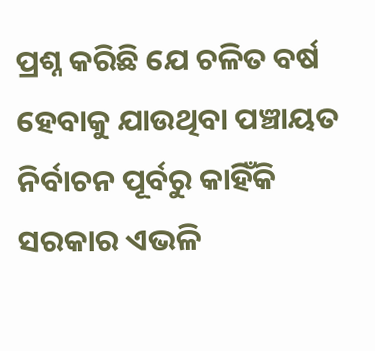ପ୍ରଶ୍ନ କରିଛି ଯେ ଚଳିତ ବର୍ଷ ହେବାକୁ ଯାଉଥିବା ପଞ୍ଚାୟତ ନିର୍ବାଚନ ପୂର୍ବରୁ କାହିଁକି ସରକାର ଏଭଳି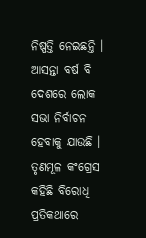ନିଷ୍ପତ୍ତି ନେଇଛନ୍ତି । ଆସନ୍ତା ବର୍ଷ ବି ଦେଶରେ ଲୋକ ସଭା ନିର୍ବାଚନ ହେବାକୁ ଯାଉଛି । ତୃଣମୂଳ କଂଗ୍ରେସ କହିଛି ବିରୋଧି ପ୍ରତିକଥାରେ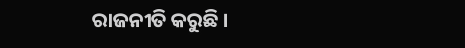ରାଜନୀତି କରୁଛି ।